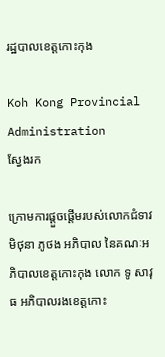រដ្ឋបាលខេត្តកោះកុង

Koh Kong Provincial Administration
ស្វែងរក

ក្រោមការផ្ដួចផ្ដើមរបស់លោកជំទាវ មិថុនា ភូថង អភិបាល នៃគណៈអភិបាលខេត្តកោះកុង លោក ទូ សាវុធ អភិបាលរងខេត្តកោះ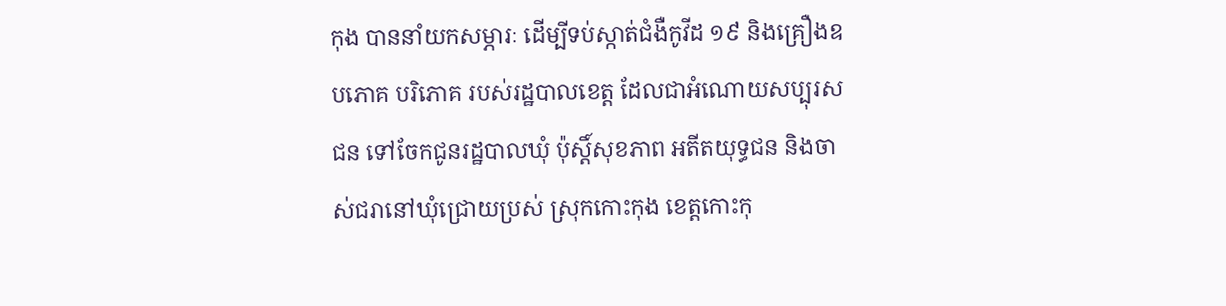កុង បាននាំយកសម្ភារៈ ដើម្បីទប់ស្កាត់ជំងឺកូវីដ ១៩ និងគ្រឿងឧបភោគ បរិភោគ របស់រដ្ឋបាលខេត្ត ដែលជាអំណោយសប្បុរសជន ទៅចែកជូនរដ្ឋបាលឃុំ ប៉ុស្តិ៍សុខភាព អតីតយុទ្ធជន និងចាស់ជរានៅឃុំជ្រោយប្រស់ ស្រុកកោះកុង ខេត្តកោះកុ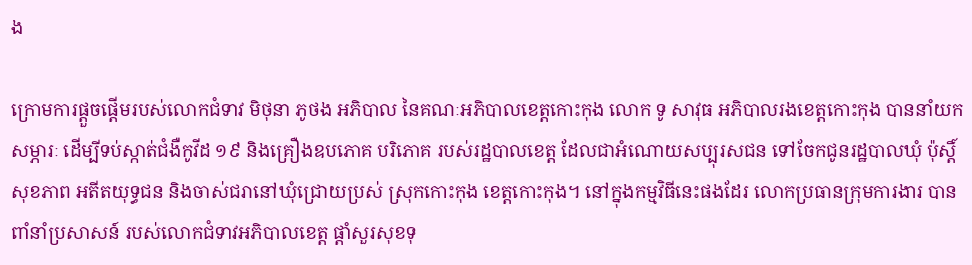ង

ក្រោមការផ្ដួចផ្ដើមរបស់លោកជំទាវ មិថុនា ភូថង អភិបាល នៃគណៈអភិបាលខេត្តកោះកុង លោក ទូ សាវុធ អភិបាលរងខេត្តកោះកុង បាននាំយកសម្ភារៈ ដើម្បីទប់ស្កាត់ជំងឺកូវីដ ១៩ និងគ្រឿងឧបភោគ បរិភោគ របស់រដ្ឋបាលខេត្ត ដែលជាអំណោយសប្បុរសជន ទៅចែកជូនរដ្ឋបាលឃុំ ប៉ុស្តិ៍សុខភាព អតីតយុទ្ធជន និងចាស់ជរានៅឃុំជ្រោយប្រស់ ស្រុកកោះកុង ខេត្តកោះកុង។ នៅក្នុងកម្មវិធីនេះផងដែរ លោកប្រធានក្រុមការងារ បានពាំនាំប្រសាសន៍ របស់លោកជំទាវអភិបាលខេត្ត ផ្ដាំសួរសុខទុ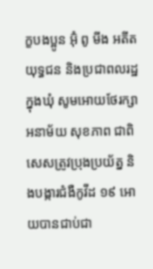ក្ខបងប្អូន អ៊ុំ ពូ មីង អតីតយុទ្ធជន និងប្រជាពលរដ្ឋក្នុងឃុំ សូមអោយថែរក្សាអនាម័យ សុខភាព ជាពិសេសត្រូវប្រុងប្រយ័ត្ន និងបង្ការជំងឺកូវីដ ១៩ អោយបានជាប់ជា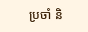ប្រចាំ និ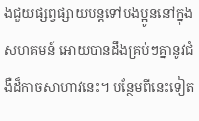ងជួយផ្សព្វផ្សាយបន្តទៅបងប្អូននៅក្នុងសហគមន៍ អោយបានដឹងគ្រប់ៗគ្នានូវជំងឺដ៏កាចសាហាវនេះ។ បន្ថែមពីនេះទៀត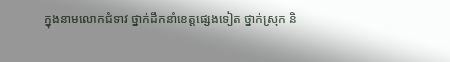ក្នុងនាមលោកជំទាវ ថ្នាក់ដឹកនាំខេត្តផ្សេងទៀត ថ្នាក់ស្រុក និ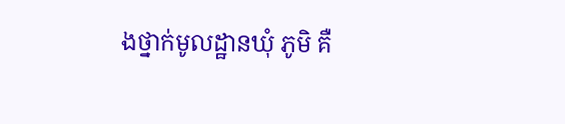ងថ្នាក់មូលដ្ឋានឃុំ ភូមិ គឺ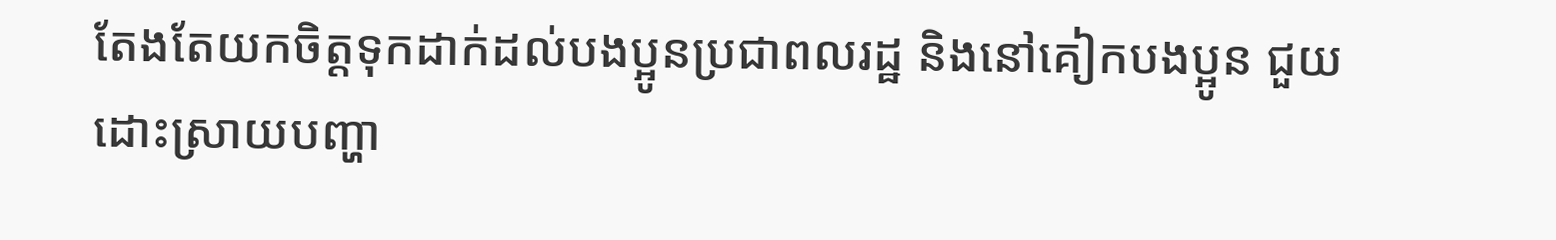តែងតែយកចិត្តទុកដាក់ដល់បងប្អូនប្រជាពលរដ្ឋ និងនៅគៀកបងប្អូន ជួយដោះស្រាយបញ្ហា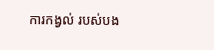ការកង្វល់ របស់បង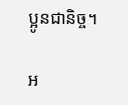ប្អូនជានិច្ច។

អ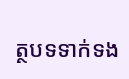ត្ថបទទាក់ទង